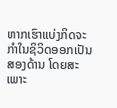ຫາກເຮົາແບ່ງກິດຈະກຳໃນຊິວິດອອກເປັນສອງດ້ານ ໂດຍສະເພາະ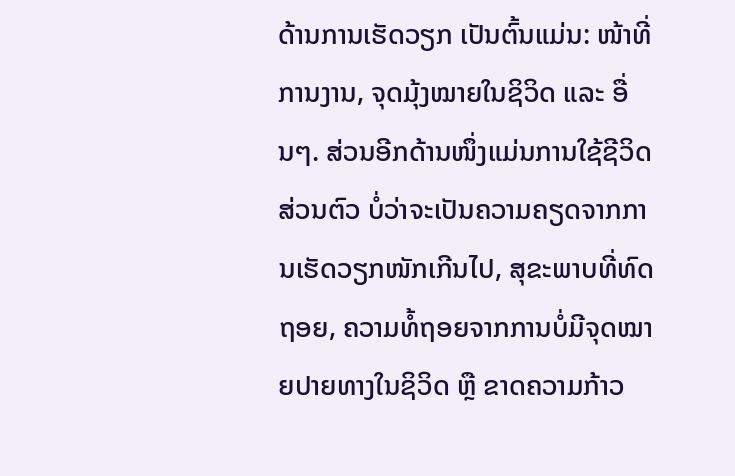ດ້ານການເຮັດວຽກ ເປັນຕົ້ນແມ່ນ: ໜ້າທີ່ການງານ, ຈຸດມຸ້ງໝາຍໃນຊິວິດ ແລະ ອື່ນໆ. ສ່ວນອີກດ້ານໜຶ່ງແມ່ນການໃຊ້ຊີວິດສ່ວນຕົວ ບໍ່ວ່າຈະເປັນຄວາມຄຽດຈາກການເຮັດວຽກໜັກເກີນໄປ, ສຸຂະພາບທີ່ທົດຖອຍ, ຄວາມທໍ້ຖອຍຈາກການບໍ່ມີຈຸດໝາຍປາຍທາງໃນຊິວິດ ຫຼື ຂາດຄວາມກ້າວ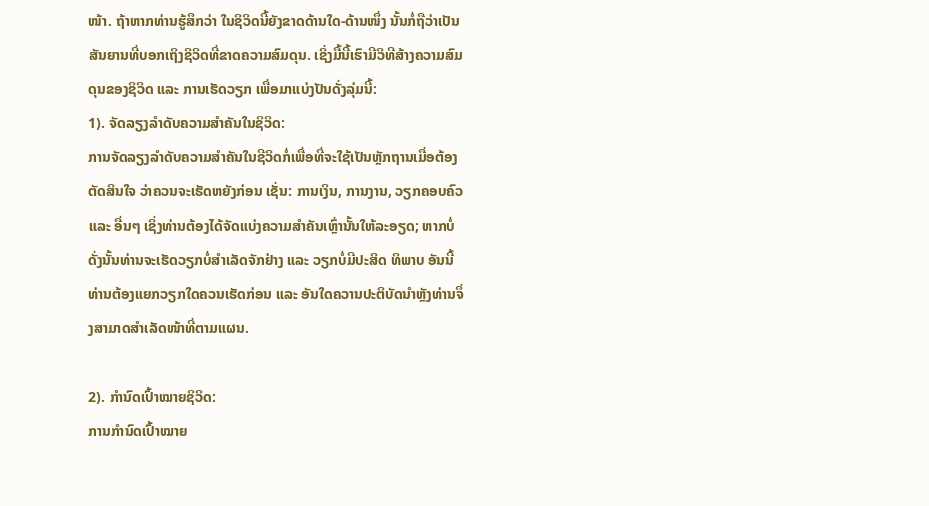ໜ້າ. ຖ້າຫາກທ່ານຮູ້ສຶກວ່າ ໃນຊິວິດນີ້ຍັງຂາດດ້ານໃດ-ດ້ານໜຶ່ງ ນັ້ນກໍ່ຖືວ່າເປັນສັນຍານທີ່ບອກເຖິງຊິວິດທີ່ຂາດຄວາມສົມດຸນ. ເຊິ່ງມື້ນີ້ເຮົາມີວິທີສ້າງຄວາມສົມດຸນຂອງຊິວິດ ແລະ ການເຮັດວຽກ ເພື່ອມາແບ່ງປັນດັ່ງລຸ່ມນີ້:
1). ຈັດລຽງລຳດັບຄວາມສຳຄັນໃນຊິວິດ:
ການຈັດລຽງລໍາດັບຄວາມສໍາຄັນໃນຊີວິດກໍ່ເພື່ອທີ່ຈະໃຊ້ເປັນຫຼັກຖານເມື່ອຕ້ອງຕັດສິນໃຈ ວ່າຄວນຈະເຮັດຫຍັງກ່ອນ ເຊັ່ນ: ການເງິນ, ການງານ, ວຽກຄອບຄົວ ແລະ ອື່ນໆ ເຊິ່ງທ່ານຕ້ອງໄດ້ຈັດແບ່ງຄວາມສໍາຄັນເຫຼົ່ານັ້ນໃຫ້ລະອຽດ; ຫາກບໍ່ດັ່ງນັ້ນທ່ານຈະເຮັດວຽກບໍ່ສໍາເລັດຈັກຢ່າງ ແລະ ວຽກບໍ່ມີປະສິດ ທິພາບ ອັນນີ້ທ່ານຕ້ອງແຍກວຽກໃດຄວນເຮັດກ່ອນ ແລະ ອັນໃດຄວານປະຕິບັດນໍາຫຼັງທ່ານຈຶ່ງສາມາດສໍາເລັດໜ້າທີ່ຕາມແຜນ.

2). ກຳນົດເປົ້າໝາຍຊິວິດ:
ການກໍານົດເປົ້າໝາຍ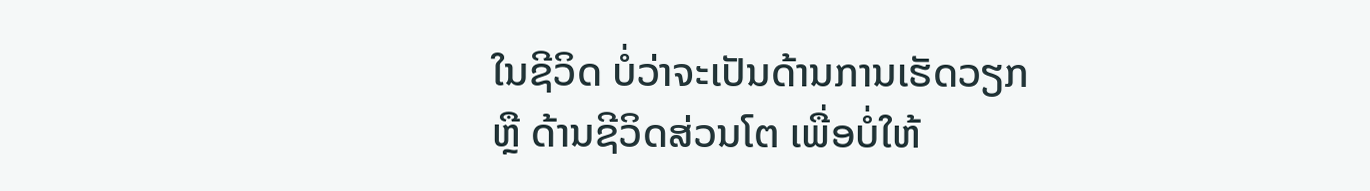ໃນຊີວິດ ບໍ່ວ່າຈະເປັນດ້ານການເຮັດວຽກ ຫຼື ດ້ານຊີວິດສ່ວນໂຕ ເພື່ອບໍ່ໃຫ້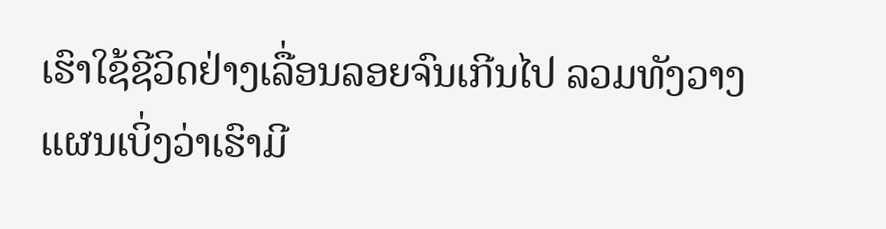ເຮົາໃຊ້ຊີວິດຢ່າງເລື່ອນລອຍຈົນເກີນໄປ ລວມທັງວາງແຜນເບິ່ງວ່າເຮົາມີ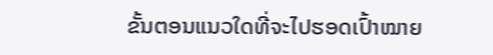ຂັ້ນຕອນແນວໃດທີ່ຈະໄປຮອດເປົ້າໝາຍ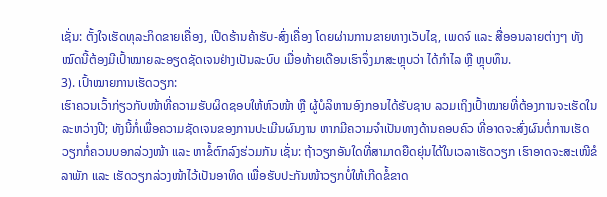ເຊັ່ນ: ຕັ້ງໃຈເຮັດທຸລະກິດຂາຍເຄື່ອງ, ເປີດຮ້ານຄ້າຮັບ-ສົ່ງເຄື່ອງ ໂດຍຜ່ານການຂາຍທາງເວັບໄຊ, ເພດຈ໌ ແລະ ສື່ອອນລາຍຕ່າງໆ ທັງໝົດນີ້ຕ້ອງມີເປົ້າໝາຍລະອຽດຊັດເຈນຢ່າງເປັນລະບົບ ເມື່ອທ້າຍເດືອນເຮົາຈຶ່ງມາສະຫຼຸບວ່າ ໄດ້ກໍາໄລ ຫຼື ຫຼຸບທຶນ.
3). ເປົ້າໝາຍການເຮັດວຽກ:
ເຮົາຄວນເວົ້າກ່ຽວກັບໜ້າທີ່ຄວາມຮັບຜິດຊອບໃຫ້ຫົວໜ້າ ຫຼື ຜູ້ບໍລິຫານອົງກອນໄດ້ຮັບຊາບ ລວມເຖິງເປົ້າໝາຍທີ່ຕ້ອງການຈະເຮັດໃນລະຫວ່າງປີ; ທັງນີ້ກໍ່ເພື່ອຄວາມຊັດເຈນຂອງການປະເມີນຜົນງານ ຫາກມີຄວາມຈຳເປັນທາງດ້ານຄອບຄົວ ທີ່ອາດຈະສົ່ງຜົນຕໍ່ການເຮັດວຽກກໍ່ຄວນບອກລ່ວງໜ້າ ແລະ ຫາຂໍ້ຕົກລົງຮ່ວມກັນ ເຊັ່ນ: ຖ້າວຽກອັນໃດທີ່ສາມາດຍືດຍຸ່ນໄດ້ໃນເວລາເຮັດວຽກ ເຮົາອາດຈະສະເໜີຂໍລາພັກ ແລະ ເຮັດວຽກລ່ວງໜ້າໄວ້ເປັນອາທິດ ເພື່ອຮັບປະກັນໜ້າວຽກບໍ່ໃຫ້ເກີດຂໍ້ຂາດ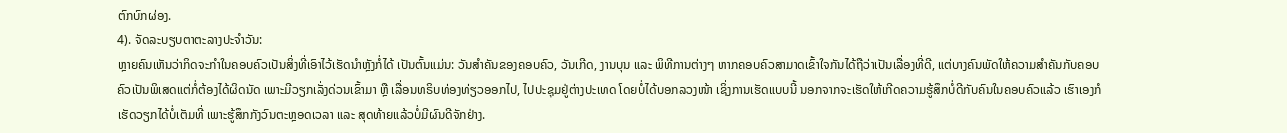ຕົກບົກຜ່ອງ.
4). ຈັດລະບຽບຕາຕະລາງປະຈຳວັນ:
ຫຼາຍຄົນເຫັນວ່າກິດຈະກຳໃນຄອບຄົວເປັນສິ່ງທີ່ເອົາໄວ້ເຮັດນໍາຫຼັງກໍ່ໄດ້ ເປັນຕົ້ນແມ່ນ: ວັນສໍາຄັນຂອງຄອບຄົວ, ວັນເກີດ, ງານບຸນ ແລະ ພິທີການຕ່າງໆ ຫາກຄອບຄົວສາມາດເຂົ້າໃຈກັນໄດ້ຖືວ່າເປັນເລື່ອງທີ່ດີ, ແຕ່ບາງຄົນພັດໃຫ້ຄວາມສໍາຄັນກັບຄອບຄົວເປັນພິເສດແຕ່ກໍ່ຕ້ອງໄດ້ຜິດນັດ ເພາະມີວຽກເລັ່ງດ່ວນເຂົ້າມາ ຫຼື ເລື່ອນທຣິບທ່ອງທ່ຽວອອກໄປ, ໄປປະຊຸມຢູ່ຕ່າງປະເທດ ໂດຍບໍ່ໄດ້ບອກລວງໜ້າ ເຊິ່ງການເຮັດແບບນີ້ ນອກຈາກຈະເຮັດໃຫ້ເກີດຄວາມຮູ້ສຶກບໍ່ດີກັບຄົນໃນຄອບຄົວແລ້ວ ເຮົາເອງກໍເຮັດວຽກໄດ້ບໍ່ເຕັມທີ່ ເພາະຮູ້ສຶກກັງວົນຕະຫຼອດເວລາ ແລະ ສຸດທ້າຍແລ້ວບໍ່ມີຜົນດີຈັກຢ່າງ.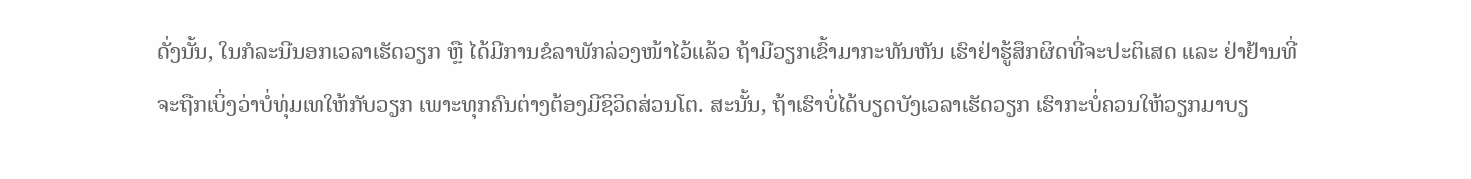ດັ່ງນັ້ນ, ໃນກໍລະນີນອກເວລາເຮັດວຽກ ຫຼື ໄດ້ມີການຂໍລາພັກລ່ວງໜ້າໄວ້ແລ້ວ ຖ້າມີວຽກເຂົ້າມາກະທັນຫັນ ເຮົາຢ່າຮູ້ສຶກຜິດທີ່ຈະປະຕິເສດ ແລະ ຢ່າຢ້ານທີ່ຈະຖືກເບິ່ງວ່າບໍ່ທຸ່ມເທໃຫ້ກັບວຽກ ເພາະທຸກຄົນຕ່າງຕ້ອງມີຊິວິດສ່ວນໂຕ. ສະນັ້ນ, ຖ້າເຮົາບໍ່ໄດ້ບຽດບັງເວລາເຮັດວຽກ ເຮົາກະບໍ່ຄວນໃຫ້ວຽກມາບຽ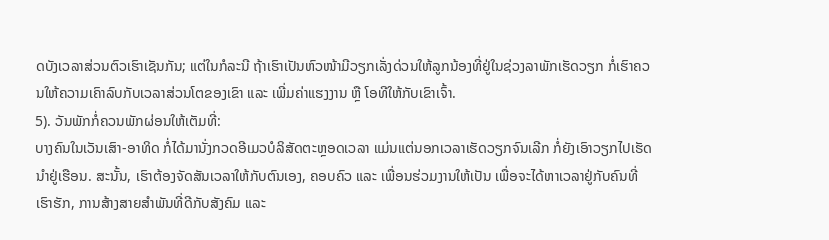ດບັງເວລາສ່ວນຕົວເຮົາເຊັນກັນ; ແຕ່ໃນກໍລະນີ ຖ້າເຮົາເປັນຫົວໜ້າມີວຽກເລັ່ງດ່ວນໃຫ້ລູກນ້ອງທີ່ຢູ່ໃນຊ່ວງລາພັກເຮັດວຽກ ກໍ່ເຮົາຄວນໃຫ້ຄວາມເຄົາລົບກັບເວລາສ່ວນໂຕຂອງເຂົາ ແລະ ເພີ່ມຄ່າແຮງງານ ຫຼື ໂອທີໃຫ້ກັບເຂົາເຈົ້າ.
5). ວັນພັກກໍ່ຄວນພັກຜ່ອນໃຫ້ເຕັມທີ່:
ບາງຄົນໃນເວັນເສົາ-ອາທິດ ກໍ່ໄດ້ມານັ່ງກວດອີເມວບໍລິສັດຕະຫຼອດເວລາ ແມ່ນແຕ່ນອກເວລາເຮັດວຽກຈົນເລີກ ກໍ່ຍັງເອົາວຽກໄປເຮັດນຳຢູ່ເຮືອນ. ສະນັ້ນ, ເຮົາຕ້ອງຈັດສັນເວລາໃຫ້ກັບຕົນເອງ, ຄອບຄົວ ແລະ ເພື່ອນຮ່ວມງານໃຫ້ເປັນ ເພື່ອຈະໄດ້ຫາເວລາຢູ່ກັບຄົນທີ່ເຮົາຮັກ, ການສ້າງສາຍສໍາພັນທີ່ດີກັບສັງຄົມ ແລະ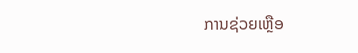ການຊ່ວຍເຫຼືອ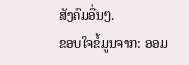ສັງຄົມອື່ນໆ.
ຂອບໃຈຂໍ້ມູນຈາກ: ອອມ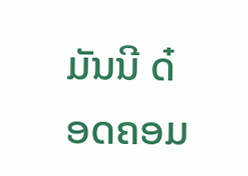ມັນນີ ດ໋ອດຄອມ